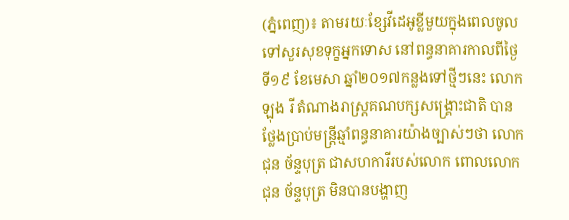(ភ្នំពេញ)៖ តាមរយៈខ្សែវីដេអូខ្លីមួយក្នុងពេលចូលទៅសួរសុខទុក្ខអ្នកទោស នៅពន្ធនាគារកាលពីថ្ងៃទី១៩ ខែមេសា ឆ្នាំ២០១៧កន្លងទៅថ្មីៗនេះ លោក ឡុង រី តំណាងរាស្រ្តគណបក្សសង្រ្គោះជាតិ បានថ្លែងប្រាប់មន្រ្តីឆ្មាំពន្ធនាគារយ៉ាងច្បាស់ៗថា លោក ជុន ច័ន្ទបុត្រ ជាសហការីរបស់លោក ពោលលោក ជុន ច័ន្ទបុត្រ មិនបានបង្ហាញ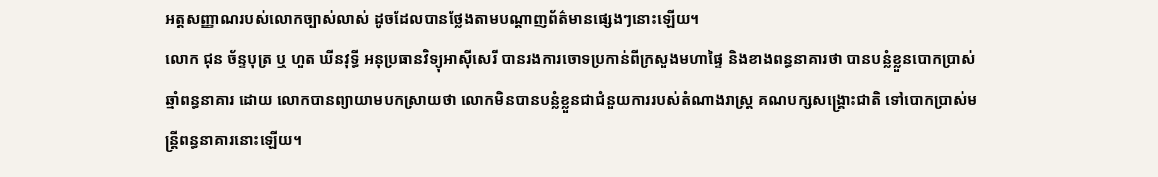អត្តសញ្ញាណរបស់លោកច្បាស់លាស់ ដូចដែលបានថ្លែងតាមបណ្តាញព័ត៌មានផ្សេងៗនោះឡើយ។
លោក ជុន ច័ន្ទបុត្រ ឬ ហួត ឃីនវុទ្ធី អនុប្រធានវិទ្យុអាស៊ីសេរី បានរងការចោទប្រកាន់ពីក្រសួងមហាផ្ទៃ និងខាងពន្ធនាគារថា បានបន្លំខ្លួនបោកប្រាស់ឆ្មាំពន្ធនាគារ ដោយ លោកបានព្យាយាមបកស្រាយថា លោកមិនបានបន្លំខ្លួនជាជំនួយការរបស់តំណាងរាស្រ្ត គណបក្សសង្រ្គោះជាតិ ទៅបោកប្រាស់មន្រ្តីពន្ធនាគារនោះឡើយ។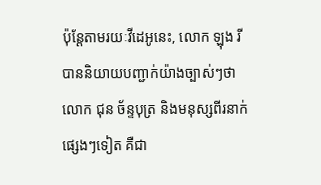ប៉ុន្តែតាមរយៈវីដេអូនេះ, លោក ឡុង រី បាននិយាយបញ្ជាក់យ៉ាងច្បាស់ៗថា លោក ជុន ច័ន្ទបុត្រ និងមនុស្សពីរនាក់ផ្សេងៗទៀត គឺជា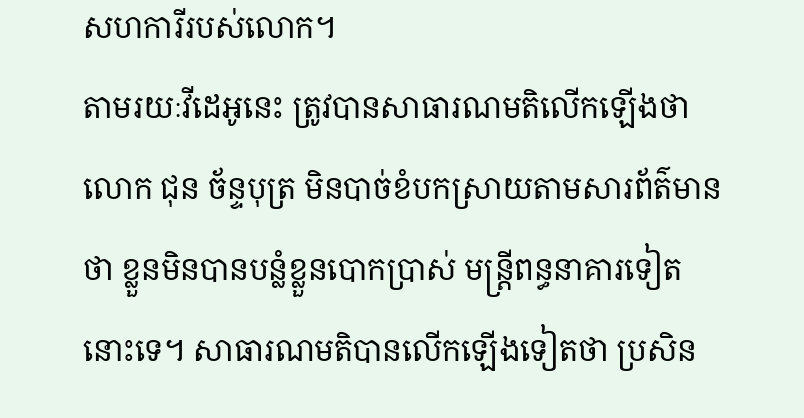សហការីរបស់លោក។
តាមរយៈវីដេអូនេះ ត្រូវបានសាធារណមតិលើកឡើងថា លោក ជុន ច័ន្ទបុត្រ មិនបាច់ខំបកស្រាយតាមសារព័ត៌មានថា ខ្លួនមិនបានបន្លំខ្លួនបោកប្រាស់ មន្រ្តីពន្ធនាគារទៀតនោះទេ។ សាធារណមតិបានលើកឡើងទៀតថា ប្រសិន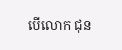បើលោក ជុន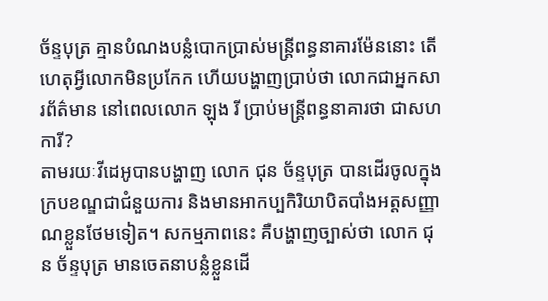ច័ន្ទបុត្រ គ្មានបំណងបន្លំបោកប្រាស់មន្រ្តីពន្ធនាគារម៉ែននោះ តើហេតុអ្វីលោកមិនប្រកែក ហើយបង្ហាញប្រាប់ថា លោកជាអ្នកសារព័ត៌មាន នៅពេលលោក ឡុង រី ប្រាប់មន្រ្តីពន្ធនាគារថា ជាសហការី?
តាមរយៈវីដេអូបានបង្ហាញ លោក ជុន ច័ន្ទបុត្រ បានដើរចូលក្នុងក្របខណ្ឌជាជំនួយការ និងមានអាកប្បកិរិយាបិតបាំងអត្តសញ្ញាណខ្លួនថែមទៀត។ សកម្មភាពនេះ គឺបង្ហាញច្បាស់ថា លោក ជុន ច័ន្ទបុត្រ មានចេតនាបន្លំខ្លួនដើ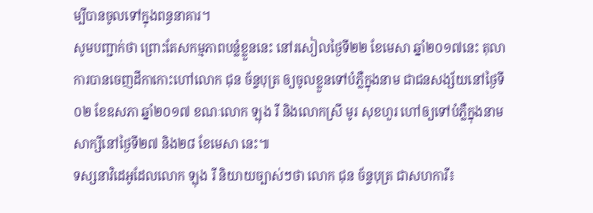ម្បីបានចូលទៅក្នុងពន្ធនាគារ។
សូមបញ្ជាក់ថា ព្រោះតែសកម្មភាពបន្លំខ្លួននេះ នៅរសៀលថ្ងៃទី២២ ខែមេសា ឆ្នាំ២០១៧នេះ តុលាការបានចេញដីកាកោះហៅលោក ជុន ច័ន្ទបុត្រ ឲ្យចូលខ្លួនទៅបំភ្លឺក្នុងនាម ជាជនសង្ស័យនៅថ្ងៃទី០២ ខែឧសភា ឆ្នាំ២០១៧ ខណៈលោក ឡុង រី និងលោកស្រី មូរ សុខហួរ ហៅឲ្យទៅបំភ្លឺក្នុងនាមសាក្សីនៅថ្ងៃទី២៧ និង២៨ ខែមេសា នេះ៕
ទស្សនាវិដេអូដែលលោក ឡុង រី និយាយច្បាស់ៗថា លោក ជុន ច័ន្ទបុត្រ ជាសហការី៖